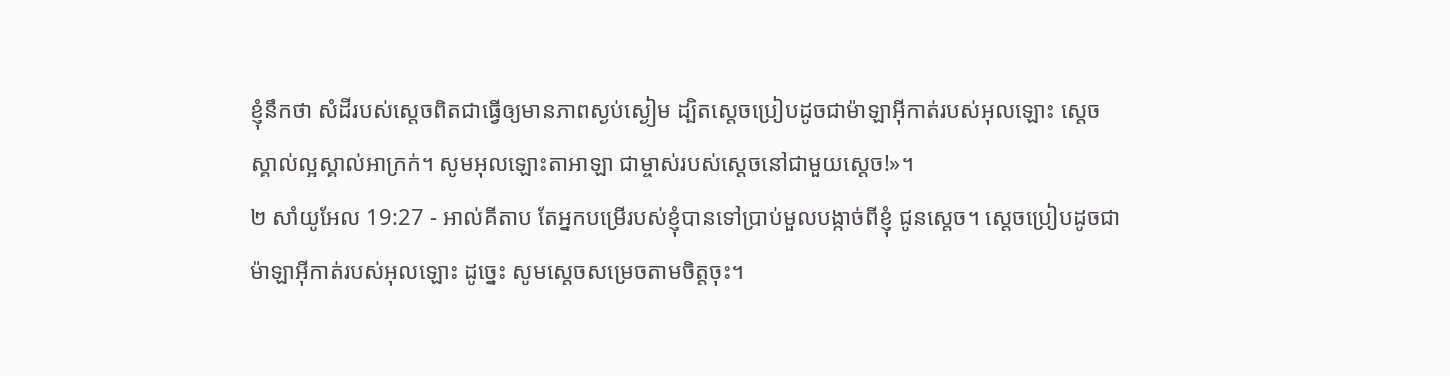ខ្ញុំនឹកថា សំដីរបស់ស្តេចពិតជាធ្វើឲ្យមានភាពស្ងប់ស្ងៀម ដ្បិតស្តេចប្រៀបដូចជាម៉ាឡាអ៊ីកាត់របស់អុលឡោះ ស្តេចស្គាល់ល្អស្គាល់អាក្រក់។ សូមអុលឡោះតាអាឡា ជាម្ចាស់របស់ស្តេចនៅជាមួយស្តេច!»។
២ សាំយូអែល 19:27 - អាល់គីតាប តែអ្នកបម្រើរបស់ខ្ញុំបានទៅប្រាប់មួលបង្កាច់ពីខ្ញុំ ជូនស្តេច។ ស្តេចប្រៀបដូចជាម៉ាឡាអ៊ីកាត់របស់អុលឡោះ ដូច្នេះ សូមស្តេចសម្រេចតាមចិត្តចុះ។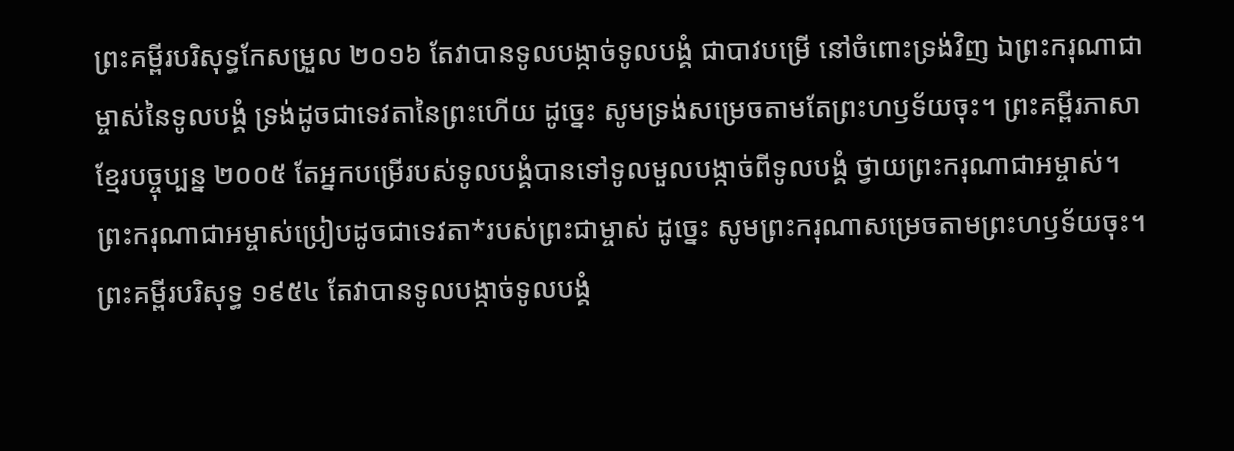ព្រះគម្ពីរបរិសុទ្ធកែសម្រួល ២០១៦ តែវាបានទូលបង្កាច់ទូលបង្គំ ជាបាវបម្រើ នៅចំពោះទ្រង់វិញ ឯព្រះករុណាជាម្ចាស់នៃទូលបង្គំ ទ្រង់ដូចជាទេវតានៃព្រះហើយ ដូច្នេះ សូមទ្រង់សម្រេចតាមតែព្រះហឫទ័យចុះ។ ព្រះគម្ពីរភាសាខ្មែរបច្ចុប្បន្ន ២០០៥ តែអ្នកបម្រើរបស់ទូលបង្គំបានទៅទូលមួលបង្កាច់ពីទូលបង្គំ ថ្វាយព្រះករុណាជាអម្ចាស់។ ព្រះករុណាជាអម្ចាស់ប្រៀបដូចជាទេវតា*របស់ព្រះជាម្ចាស់ ដូច្នេះ សូមព្រះករុណាសម្រេចតាមព្រះហឫទ័យចុះ។ ព្រះគម្ពីរបរិសុទ្ធ ១៩៥៤ តែវាបានទូលបង្កាច់ទូលបង្គំ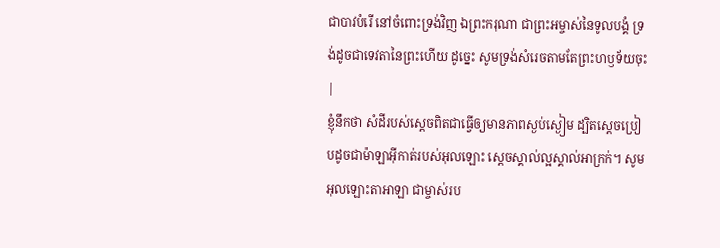ជាបាវបំរើ នៅចំពោះទ្រង់វិញ ឯព្រះករុណា ជាព្រះអម្ចាស់នៃទូលបង្គំ ទ្រង់ដូចជាទេវតានៃព្រះហើយ ដូច្នេះ សូមទ្រង់សំរេចតាមតែព្រះហឫទ័យចុះ |
ខ្ញុំនឹកថា សំដីរបស់ស្តេចពិតជាធ្វើឲ្យមានភាពស្ងប់ស្ងៀម ដ្បិតស្តេចប្រៀបដូចជាម៉ាឡាអ៊ីកាត់របស់អុលឡោះ ស្តេចស្គាល់ល្អស្គាល់អាក្រក់។ សូមអុលឡោះតាអាឡា ជាម្ចាស់រប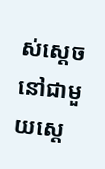ស់ស្តេចនៅជាមួយស្តេ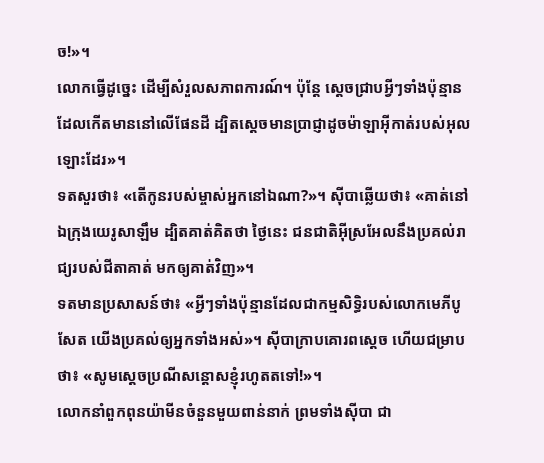ច!»។
លោកធ្វើដូច្នេះ ដើម្បីសំរួលសភាពការណ៍។ ប៉ុន្តែ ស្តេចជ្រាបអ្វីៗទាំងប៉ុន្មានដែលកើតមាននៅលើផែនដី ដ្បិតស្តេចមានប្រាជ្ញាដូចម៉ាឡាអ៊ីកាត់របស់អុលឡោះដែរ»។
ទតសួរថា៖ «តើកូនរបស់ម្ចាស់អ្នកនៅឯណា?»។ ស៊ីបាឆ្លើយថា៖ «គាត់នៅឯក្រុងយេរូសាឡឹម ដ្បិតគាត់គិតថា ថ្ងៃនេះ ជនជាតិអ៊ីស្រអែលនឹងប្រគល់រាជ្យរបស់ជីតាគាត់ មកឲ្យគាត់វិញ»។
ទតមានប្រសាសន៍ថា៖ «អ្វីៗទាំងប៉ុន្មានដែលជាកម្មសិទ្ធិរបស់លោកមេភីបូសែត យើងប្រគល់ឲ្យអ្នកទាំងអស់»។ ស៊ីបាក្រាបគោរពស្តេច ហើយជម្រាបថា៖ «សូមស្តេចប្រណីសន្តោសខ្ញុំរហូតតទៅ!»។
លោកនាំពួកពុនយ៉ាមីនចំនួនមួយពាន់នាក់ ព្រមទាំងស៊ីបា ជា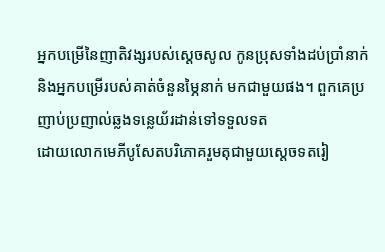អ្នកបម្រើនៃញាតិវង្សរបស់ស្តេចសូល កូនប្រុសទាំងដប់ប្រាំនាក់ និងអ្នកបម្រើរបស់គាត់ចំនួនម្ភៃនាក់ មកជាមួយផង។ ពួកគេប្រញាប់ប្រញាល់ឆ្លងទន្លេយ័រដាន់ទៅទទួលទត
ដោយលោកមេភីបូសែតបរិភោគរួមតុជាមួយស្តេចទតរៀ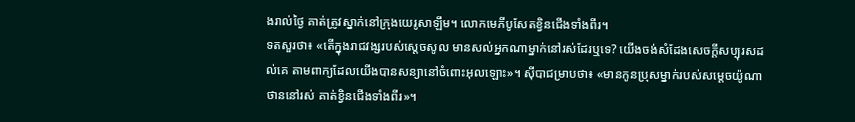ងរាល់ថ្ងៃ គាត់ត្រូវស្នាក់នៅក្រុងយេរូសាឡឹម។ លោកមេភីបូសែតខ្វិនជើងទាំងពីរ។
ទតសួរថា៖ «តើក្នុងរាជវង្សរបស់ស្តេចសូល មានសល់អ្នកណាម្នាក់នៅរស់ដែរឬទេ? យើងចង់សំដែងសេចក្តីសប្បុរសដល់គេ តាមពាក្យដែលយើងបានសន្យានៅចំពោះអុលឡោះ»។ ស៊ីបាជម្រាបថា៖ «មានកូនប្រុសម្នាក់របស់សម្តេចយ៉ូណាថាននៅរស់ គាត់ខ្វិនជើងទាំងពីរ»។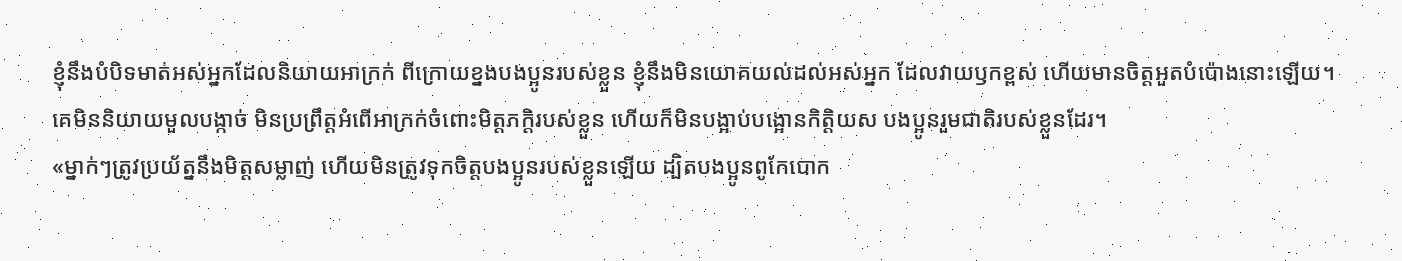ខ្ញុំនឹងបំបិទមាត់អស់អ្នកដែលនិយាយអាក្រក់ ពីក្រោយខ្នងបងប្អូនរបស់ខ្លួន ខ្ញុំនឹងមិនយោគយល់ដល់អស់អ្នក ដែលវាយឫកខ្ពស់ ហើយមានចិត្តអួតបំប៉ោងនោះឡើយ។
គេមិននិយាយមួលបង្កាច់ មិនប្រព្រឹត្តអំពើអាក្រក់ចំពោះមិត្តភក្ដិរបស់ខ្លួន ហើយក៏មិនបង្អាប់បង្អោនកិត្តិយស បងប្អូនរួមជាតិរបស់ខ្លួនដែរ។
«ម្នាក់ៗត្រូវប្រយ័ត្ននឹងមិត្តសម្លាញ់ ហើយមិនត្រូវទុកចិត្តបងប្អូនរបស់ខ្លួនឡើយ ដ្បិតបងប្អូនពូកែបោក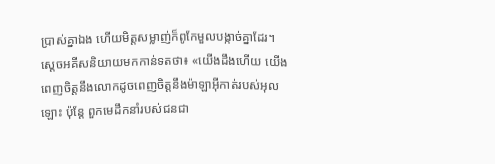ប្រាស់គ្នាឯង ហើយមិត្តសម្លាញ់ក៏ពូកែមួលបង្កាច់គ្នាដែរ។
ស្តេចអគីសនិយាយមកកាន់ទតថា៖ «យើងដឹងហើយ យើងពេញចិត្តនឹងលោកដូចពេញចិត្តនឹងម៉ាឡាអ៊ីកាត់របស់អុលឡោះ ប៉ុន្តែ ពួកមេដឹកនាំរបស់ជនជា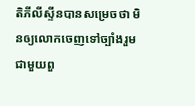តិភីលីស្ទីនបានសម្រេចថា មិនឲ្យលោកចេញទៅច្បាំងរួមជាមួយពួ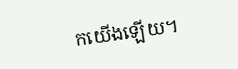កយើងឡើយ។